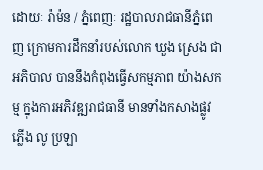ដោយៈ រ៉ាម៉ន / ភ្នំពេញៈ រដ្ឋបាលរាជធានីភ្នំពេញ ក្រោមការដឹកនាំរបស់លោក ឃួង ស្រេង ជាអភិបាល បាននឹងកំពុងធ្វើសកម្មភាព យ៉ាងសកម្ម ក្នុងការអភិវឌ្ឍរាជធានី មានទាំងកសាងផ្លូវ ភ្លើង លូ ប្រឡា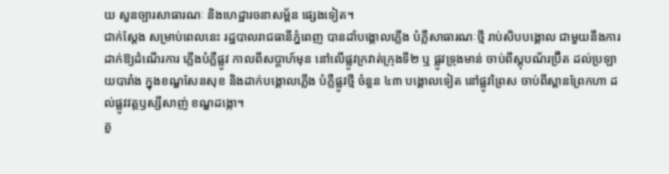យ សួនច្បារសាធារណៈ និងហេដ្ឋារចនាសម្ព័ន ផ្សេងទៀត។
ជាក់ស្តែង សម្រាប់ពេលនេះ រដ្ឋបាលរាជធានីភ្នំពេញ បានដាំបង្គោលភ្លើង បំភ្លឺសាធារណៈថ្មី រាប់សិបបង្គោល ជាមួយនឹងការដាក់ឱ្យដំណើរការ ភ្លើងបំភ្លឺផ្លូវ កាលពីសប្ដាហ៍មុន នៅលើផ្លូវក្រវាត់ក្រុងទី២ ឬ ផ្លូវទ្រុងមាន់ ចាប់ពីស្តុបណ័រប្រ៊ីត ដល់ប្រឡាយបារាំង ក្នុងខណ្ឌសែនសុខ និងដាក់បង្គោលភ្លើង បំភ្លឺផ្លូវថ្មី ចំនួន ៤៣ បង្គោលទៀត នៅផ្លូវព្រៃស ចាប់ពីស្ពានព្រែកហា ដល់ផ្លូវវត្តឫស្សីសាញ់ ខណ្ឌដង្កោ។
គួ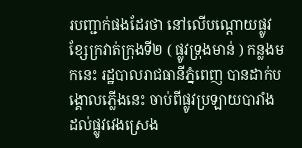របញ្ជាក់ផងដែរថា នៅលើបណ្តោយផ្លូវ ខ្សែក្រវាត់ក្រុងទី២ ( ផ្លូវទ្រុងមាន់ ) កន្លងមកនេះ រដ្ឋបាលរាជធានីភ្នំពេញ បានដាក់បង្គោលភ្លើងនេះ ចាប់ពីផ្លូវប្រឡាយបារាំង ដល់ផ្លូវវេងស្រេង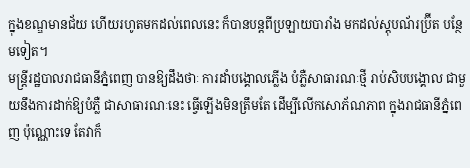ក្នុងខណ្ឌមានជ័យ ហើយរហូតមកដល់ពេលនេះ ក៏បានបន្តពីប្រឡាយបារាំង មកដល់ស្តុបណ័រប្រ៊ីត បន្ថែមទៀត។
មន្ត្រីរដ្ឋបាលរាជធានីភ្នំពេញ បានឱ្យដឹងថាៈ ការដាំបង្គោលភ្លើង បំភ្លឺសាធារណៈថ្មី រាប់សិបបង្គោល ជាមួយនឹងការដាក់ឱ្យបំភ្លឺ ជាសាធារណៈនេះ ធ្វើឡើងមិនត្រឹមតែ ដើម្បីលើកសោភ័ណភាព ក្នុងរាជធានីភ្នំពេញ ប៉ុណ្ណោះទេ តែវាក៏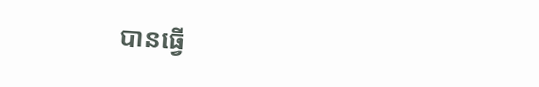បានធ្វើ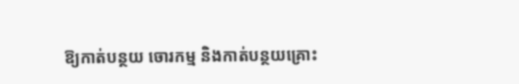ឱ្យកាត់បន្ថយ ចោរកម្ម និងកាត់បន្ថយគ្រោះ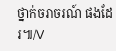ថ្នាក់ចរាចរណ៍ ផងដែរ៕/V